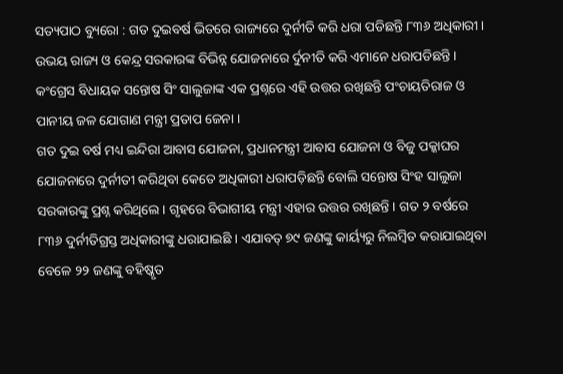ସତ୍ୟପାଠ ବ୍ୟୁରୋ : ଗତ ଦୁଇବର୍ଷ ଭିତରେ ରାଜ୍ୟରେ ଦୁର୍ନୀତି କରି ଧରା ପଡିଛନ୍ତି ୮୩୬ ଅଧିକାରୀ । ଉଭୟ ରାଜ୍ୟ ଓ କେନ୍ଦ୍ର ସରକାରଙ୍କ ବିଭିନ୍ନ ଯୋଜନାରେ ର୍ଦୁନୀତି କରି ଏମାନେ ଧରାପଡିଛନ୍ତି । କଂଗ୍ରେସ ବିଧାୟକ ସନ୍ତୋଷ ସିଂ ସାଲୁଜାଙ୍କ ଏକ ପ୍ରଶ୍ନରେ ଏହି ଉତ୍ତର ରଖିଛନ୍ତି ପଂଚାୟତିରାଜ ଓ ପାନୀୟ ଜଳ ଯୋଗାଣ ମନ୍ତ୍ରୀ ପ୍ରତାପ ଜେନା ।
ଗତ ଦୁଇ ବର୍ଷ ମଧ୍ୟ ଇନ୍ଦିରା ଆବାସ ଯୋଜନା, ପ୍ରଧାନମନ୍ତ୍ରୀ ଆବାସ ଯୋଜନା ଓ ବିଜୁ ପକ୍କାଘର ଯୋଜନାରେ ଦୁର୍ନୀତୀ କରିଥିବା କେତେ ଅଧିକାରୀ ଧରାପଡ଼ିଛନ୍ତି ବୋଲି ସନ୍ତୋଷ ସିଂହ ସାଲୁଜା ସରକାରଙ୍କୁ ପ୍ରଶ୍ନ କରିଥିଲେ । ଗୃହରେ ବିଭାଗୀୟ ମନ୍ତ୍ରୀ ଏହାର ଉତ୍ତର ରଖିଛନ୍ତି । ଗତ ୨ ବର୍ଷରେ ୮୩୬ ଦୁର୍ନୀତିଗ୍ରସ୍ତ ଅଧିକାରୀଙ୍କୁ ଧରାଯାଇଛି । ଏଯାବତ୍ ୭୯ ଜଣଙ୍କୁ କାର୍ୟ୍ୟରୁ ନିଲମ୍ବିତ କରାଯାଇଥିବା ବେଳେ ୨୨ ଜଣଙ୍କୁ ବହିଷ୍କୃତ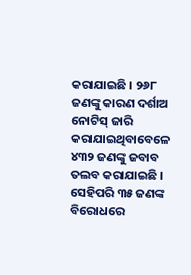କରାଯାଇଛି । ୨୬୮ ଜଣଙ୍କୁ କାରଣ ଦର୍ଶାଅ ନୋଟିସ୍ ଜାରି କରାଯାଇଥିବାବେଳେ ୪୩୨ ଜଣଙ୍କୁ ଜବାବ ତଲବ କରାଯାଇଛି । ସେହିପରି ୩୫ ଜଣଙ୍କ ବିରୋଧରେ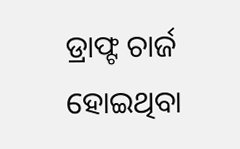ଡ୍ରାଫ୍ଟ ଚାର୍ଜ ହୋଇଥିବା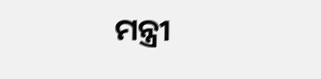ମନ୍ତ୍ରୀ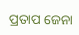ପ୍ରତାପ ଜେନା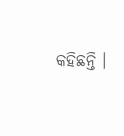କହିଛନ୍ତି ।